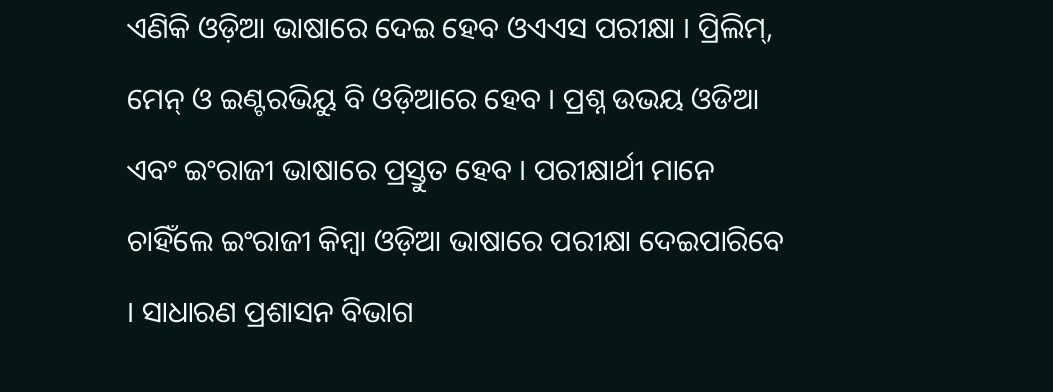ଏଣିକି ଓଡ଼ିଆ ଭାଷାରେ ଦେଇ ହେବ ଓଏଏସ ପରୀକ୍ଷା । ପ୍ରିଲିମ୍, ମେନ୍ ଓ ଇଣ୍ଟରଭିୟୁ ବି ଓଡ଼ିଆରେ ହେବ । ପ୍ରଶ୍ନ ଉଭୟ ଓଡିଆ ଏବଂ ଇଂରାଜୀ ଭାଷାରେ ପ୍ରସ୍ତୁତ ହେବ । ପରୀକ୍ଷାର୍ଥୀ ମାନେ ଚାହିଁଲେ ଇଂରାଜୀ କିମ୍ବା ଓଡ଼ିଆ ଭାଷାରେ ପରୀକ୍ଷା ଦେଇପାରିବେ । ସାଧାରଣ ପ୍ରଶାସନ ବିଭାଗ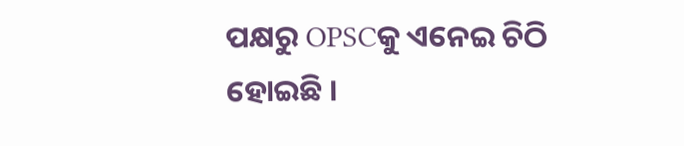ପକ୍ଷରୁ OPSCକୁ ଏନେଇ ଚିଠି ହୋଇଛି ।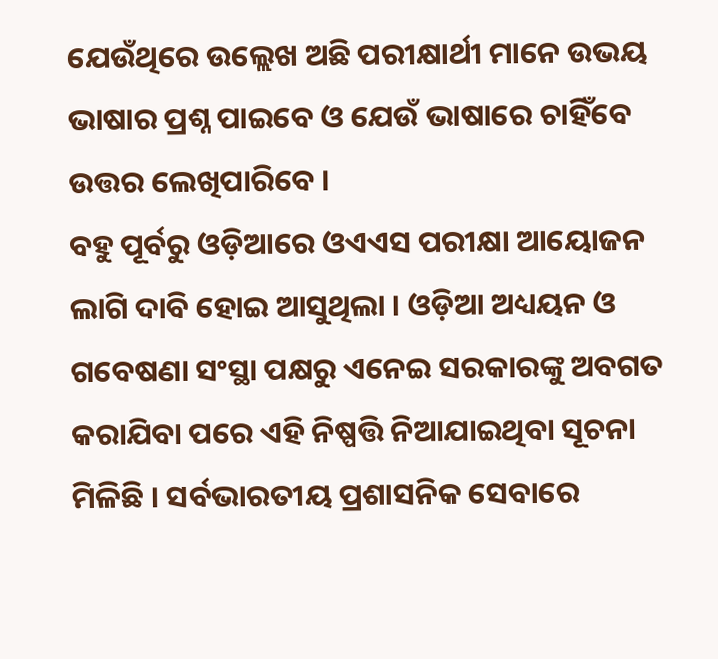ଯେଉଁଥିରେ ଉଲ୍ଲେଖ ଅଛି ପରୀକ୍ଷାର୍ଥୀ ମାନେ ଉଭୟ ଭାଷାର ପ୍ରଶ୍ନ ପାଇବେ ଓ ଯେଉଁ ଭାଷାରେ ଚାହିଁବେ ଉତ୍ତର ଲେଖିପାରିବେ ।
ବହୁ ପୂର୍ବରୁ ଓଡ଼ିଆରେ ଓଏଏସ ପରୀକ୍ଷା ଆୟୋଜନ ଲାଗି ଦାବି ହୋଇ ଆସୁଥିଲା । ଓଡ଼ିଆ ଅଧ୍ୟୟନ ଓ ଗବେଷଣା ସଂସ୍ଥା ପକ୍ଷରୁ ଏନେଇ ସରକାରଙ୍କୁ ଅବଗତ କରାଯିବା ପରେ ଏହି ନିଷ୍ପତ୍ତି ନିଆଯାଇଥିବା ସୂଚନା ମିଳିଛି । ସର୍ବଭାରତୀୟ ପ୍ରଶାସନିକ ସେବାରେ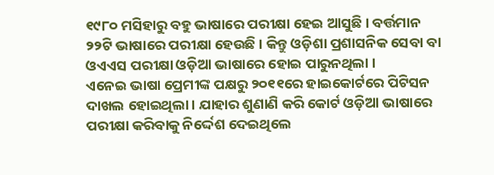୧୯୮୦ ମସିହାରୁ ବହୁ ଭାଷାରେ ପରୀକ୍ଷା ହେଇ ଆସୁଛି । ବର୍ତ୍ତମାନ ୨୨ଟି ଭାଷାରେ ପରୀକ୍ଷା ହେଉଛି । କିନ୍ତୁ ଓଡ଼ିଶା ପ୍ରଶାସନିକ ସେବା ବା ଓଏଏସ ପରୀକ୍ଷା ଓଡ଼ିଆ ଭାଷାରେ ହୋଇ ପାରୁନଥିଲା ।
ଏନେଇ ଭାଷା ପ୍ରେମୀଙ୍କ ପକ୍ଷରୁ ୨୦୧୧ରେ ହାଇକୋର୍ଟରେ ପିଟିସନ ଦାଖଲ ହୋଇଥିଲା । ଯାହାର ଶୁଣାଣି କରି କୋର୍ଟ ଓଡ଼ିଆ ଭାଷାରେ ପରୀକ୍ଷା କରିବାକୁ ନିର୍ଦ୍ଦେଶ ଦେଇଥିଲେ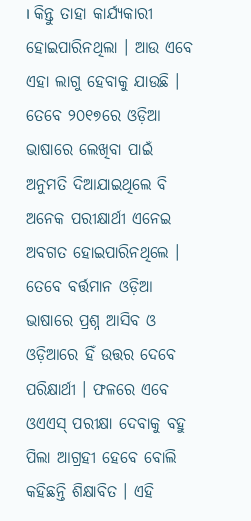। କିନ୍ତୁ ତାହା କାର୍ଯ୍ୟକାରୀ ହୋଇପାରିନଥିଲା । ଆଉ ଏବେ ଏହା ଲାଗୁ ହେବାକୁ ଯାଉଛି । ତେବେ ୨୦୧୭ରେ ଓଡ଼ିଆ ଭାଷାରେ ଲେଖିବା ପାଇଁ ଅନୁମତି ଦିଆଯାଇଥିଲେ ବି ଅନେକ ପରୀକ୍ଷାର୍ଥୀ ଏନେଇ ଅବଗତ ହୋଇପାରିନଥିଲେ ।
ତେବେ ବର୍ତ୍ତମାନ ଓଡ଼ିଆ ଭାଷାରେ ପ୍ରଶ୍ନ ଆସିବ ଓ ଓଡ଼ିଆରେ ହିଁ ଉତ୍ତର ଦେବେ ପରିକ୍ଷାର୍ଥୀ । ଫଳରେ ଏବେ ଓଏଏସ୍ ପରୀକ୍ଷା ଦେବାକୁ ବହୁ ପିଲା ଆଗ୍ରହୀ ହେବେ ବୋଲି କହିଛନ୍ତି ଶିକ୍ଷାବିତ । ଏହି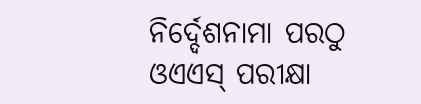ନିର୍ଦ୍ଦେଶନାମା ପରଠୁ ଓଏଏସ୍ ପରୀକ୍ଷା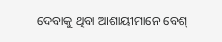ଦେବାକୁ ଥିବା ଆଶାୟୀମାନେ ବେଶ୍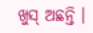ଖୁସ୍ ଅଛନ୍ତି ।